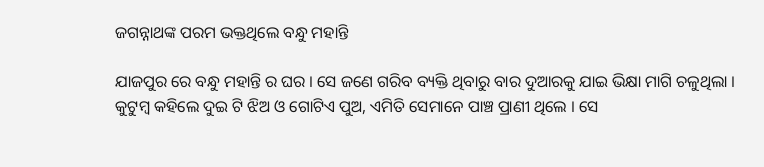ଜଗନ୍ନାଥଙ୍କ ପରମ ଭକ୍ତଥିଲେ ବନ୍ଧୁ ମହାନ୍ତି

ଯାଜପୁର ରେ ବନ୍ଧୁ ମହାନ୍ତି ର ଘର । ସେ ଜଣେ ଗରିବ ବ୍ୟକ୍ତି ଥିବାରୁ ବାର ଦୁଆରକୁ ଯାଇ ଭିକ୍ଷା ମାଗି ଚଳୁଥିଲା । କୁଟୁମ୍ବ କହିଲେ ଦୁଇ ଟି ଝିଅ ଓ ଗୋଟିଏ ପୁଅ, ଏମିତି ସେମାନେ ପାଞ୍ଚ ପ୍ରାଣୀ ଥିଲେ । ସେ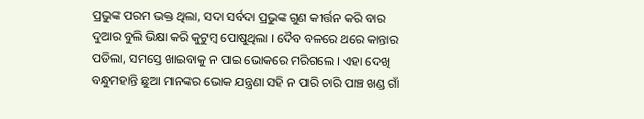ପ୍ରଭୁଙ୍କ ପରମ ଭକ୍ତ ଥିଲା, ସଦା ସର୍ବଦା ପ୍ରଭୁଙ୍କ ଗୁଣ କୀର୍ତ୍ତନ କରି ବାର ଦୁଆର ବୁଲି ଭିକ୍ଷା କରି କୁଟୁମ୍ବ ପୋଷୁଥିଲା । ଦୈବ ବଳରେ ଥରେ କାନ୍ତାର ପଡିଲା, ସମସ୍ତେ ଖାଇବାକୁ ନ ପାଇ ଭୋକରେ ମରିଗଲେ । ଏହା ଦେଖି ବନ୍ଧୁମହାନ୍ତି ଛୁଆ ମାନଙ୍କର ଭୋକ ଯନ୍ତ୍ରଣା ସହି ନ ପାରି ଚାରି ପାଞ୍ଚ ଖଣ୍ଡ ଗାଁ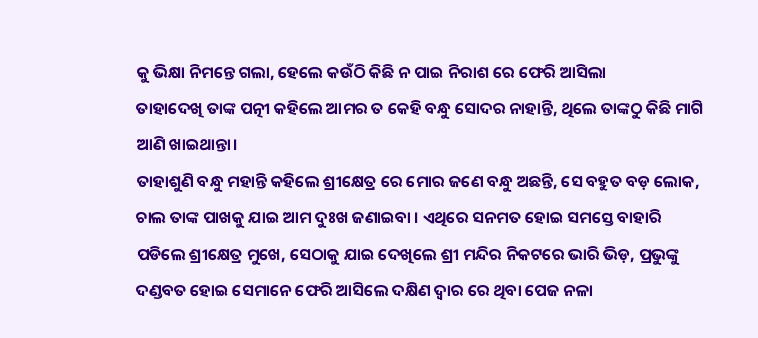କୁ ଭିକ୍ଷା ନିମନ୍ତେ ଗଲା, ହେଲେ କଉଁଠି କିଛି ନ ପାଇ ନିରାଶ ରେ ଫେରି ଆସିଲା
ତାହାଦେଖି ତାଙ୍କ ପତ୍ନୀ କହିଲେ ଆମର ତ କେହି ବନ୍ଧୁ ସୋଦର ନାହାନ୍ତି, ଥିଲେ ତାଙ୍କଠୁ କିଛି ମାଗି ଆଣି ଖାଇଥାନ୍ତା।
ତାହାଶୁଣି ବନ୍ଧୁ ମହାନ୍ତି କହିଲେ ଶ୍ରୀକ୍ଷେତ୍ର ରେ ମୋର ଜଣେ ବନ୍ଧୁ ଅଛନ୍ତି, ସେ ବହୁତ ବଡ଼ ଲୋକ, ଚାଲ ତାଙ୍କ ପାଖକୁ ଯାଇ ଆମ ଦୁଃଖ ଜଣାଇବା । ଏଥିରେ ସନମତ ହୋଇ ସମସ୍ତେ ବାହାରି ପଡିଲେ ଶ୍ରୀକ୍ଷେତ୍ର ମୁଖେ, ସେଠାକୁ ଯାଇ ଦେଖିଲେ ଶ୍ରୀ ମନ୍ଦିର ନିକଟରେ ଭାରି ଭିଡ଼, ପ୍ରଭୁଙ୍କୁ ଦଣ୍ଡବତ ହୋଇ ସେମାନେ ଫେରି ଆସିଲେ ଦକ୍ଷିଣ ଦ୍ୱାର ରେ ଥିବା ପେଜ ନଳା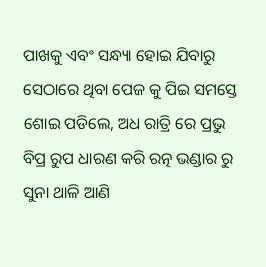ପାଖକୁ ଏବଂ ସନ୍ଧ୍ୟା ହୋଇ ଯିବାରୁ ସେଠାରେ ଥିବା ପେଜ କୁ ପିଇ ସମସ୍ତେ ଶୋଇ ପଡିଲେ, ଅଧ ରାତ୍ରି ରେ ପ୍ରଭୁ ବିପ୍ର ରୁପ ଧାରଣ କରି ରତ୍ନ ଭଣ୍ଡାର ରୁ ସୁନା ଥାଳି ଆଣି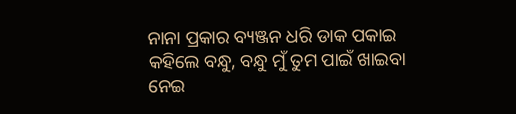ନାନା ପ୍ରକାର ବ୍ୟଞ୍ଜନ ଧରି ଡାକ ପକାଇ କହିଲେ ବନ୍ଧୁ, ବନ୍ଧୁ ମୁଁ ତୁମ ପାଇଁ ଖାଇବା ନେଇ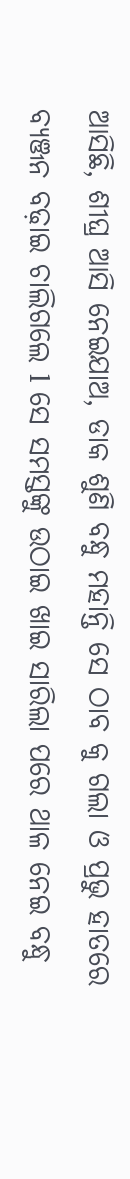ଆସିଛି, ଶୀଘ୍ର ଆସି ନେଇଯାଅ, ଡାକ ଶୁଣି ବନ୍ଧୁ ମହାନ୍ତି ସେ ଠାବ କୁ ଗଲା ଓ ପ୍ରଭୁ ହାତରେ ବ୍ୟଞ୍ଜନ ବଢ଼ାଇ ଚାଲିଗଲେ l ସେ ସମସ୍ତଙ୍କୁ ଉଠାଇ ଖାଇ ସାରିଲା ପରେ ଥାଳ ନେଇ ବନ୍ଧୁ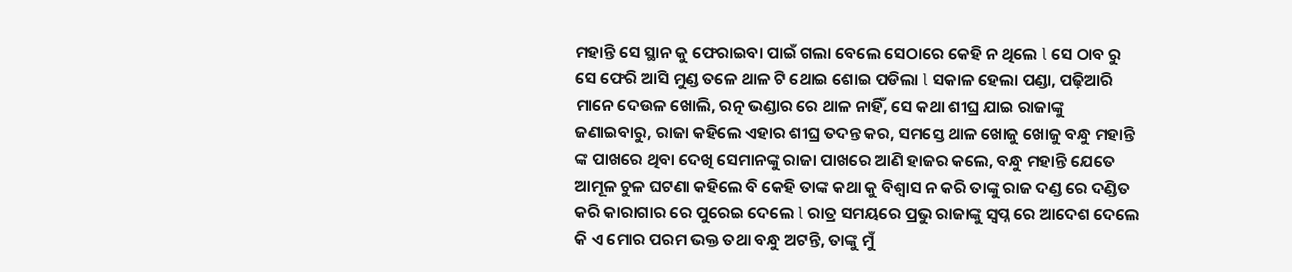ମହାନ୍ତି ସେ ସ୍ଥାନ କୁ ଫେରାଇବା ପାଇଁ ଗଲା ବେଲେ ସେଠାରେ କେହି ନ ଥିଲେ l ସେ ଠାବ ରୁ ସେ ଫେରି ଆସି ମୁଣ୍ଡ ତଳେ ଥାଳ ଟି ଥୋଇ ଶୋଇ ପଡିଲା l ସକାଳ ହେଲା ପଣ୍ଡା, ପଢ଼ିଆରି ମାନେ ଦେଉଳ ଖୋଲି, ରତ୍ନ ଭଣ୍ଡାର ରେ ଥାଳ ନାହିଁ, ସେ କଥା ଶୀଘ୍ର ଯାଇ ରାଜାଙ୍କୁ ଜଣାଇବାରୁ, ରାଜା କହିଲେ ଏହାର ଶୀଘ୍ର ତଦନ୍ତ କର, ସମସ୍ତେ ଥାଳ ଖୋଜୁ ଖୋଜୁ ବନ୍ଧୁ ମହାନ୍ତି ଙ୍କ ପାଖରେ ଥିବା ଦେଖି ସେମାନଙ୍କୁ ରାଜା ପାଖରେ ଆଣି ହାଜର କଲେ, ବନ୍ଧୁ ମହାନ୍ତି ଯେତେ ଆମୂଳ ଚୁଳ ଘଟଣା କହିଲେ ବି କେହି ତାଙ୍କ କଥା କୁ ବିଶ୍ୱାସ ନ କରି ତାଙ୍କୁ ରାଜ ଦଣ୍ଡ ରେ ଦଣ୍ଡିତ କରି କାରାଗାର ରେ ପୁରେଇ ଦେଲେ l ରାତ୍ର ସମୟରେ ପ୍ରଭୁ ରାଜାଙ୍କୁ ସ୍ବପ୍ନ ରେ ଆଦେଶ ଦେଲେ କି ଏ ମୋର ପରମ ଭକ୍ତ ତଥା ବନ୍ଧୁ ଅଟନ୍ତି, ତାଙ୍କୁ ମୁଁ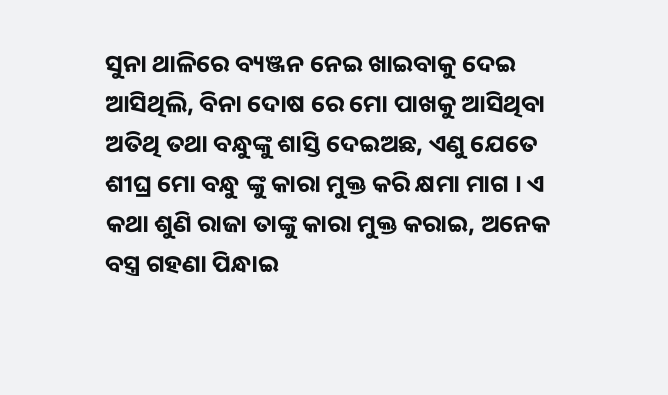ସୁନା ଥାଳିରେ ବ୍ୟଞ୍ଜନ ନେଇ ଖାଇବାକୁ ଦେଇ ଆସିଥିଲି, ବିନା ଦୋଷ ରେ ମୋ ପାଖକୁ ଆସିଥିବା ଅତିଥି ତଥା ବନ୍ଧୁଙ୍କୁ ଶାସ୍ତି ଦେଇଅଛ, ଏଣୁ ଯେତେ ଶୀଘ୍ର ମୋ ବନ୍ଧୁ ଙ୍କୁ କାରା ମୁକ୍ତ କରି କ୍ଷମା ମାଗ । ଏ କଥା ଶୁଣି ରାଜା ତାଙ୍କୁ କାରା ମୁକ୍ତ କରାଇ, ଅନେକ ବସ୍ତ୍ର ଗହଣା ପିନ୍ଧାଇ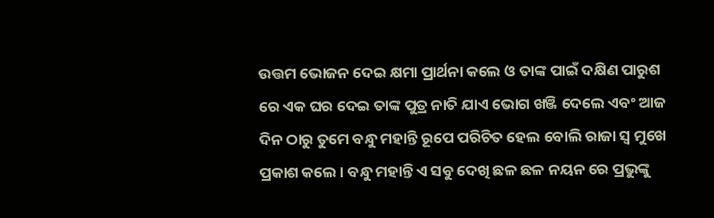ଉତ୍ତମ ଭୋଜନ ଦେଇ କ୍ଷମା ପ୍ରାର୍ଥନା କଲେ ଓ ତାଙ୍କ ପାଇଁ ଦକ୍ଷିଣ ପାରୁଶ ରେ ଏକ ଘର ଦେଇ ତାଙ୍କ ପୁତ୍ର ନାତି ଯାଏ ଭୋଗ ଖଞ୍ଜି ଦେଲେ ଏବଂ ଆଜ ଦିନ ଠାରୁ ତୁମେ ବନ୍ଧୁ ମହାନ୍ତି ରୂପେ ପରିଚିତ ହେଲ ବୋଲି ରାଜା ସ୍ୱ ମୁଖେ ପ୍ରକାଶ କଲେ । ବନ୍ଧୁ ମହାନ୍ତି ଏ ସବୁ ଦେଖି ଛଳ ଛଳ ନୟନ ରେ ପ୍ରଭୁଙ୍କୁ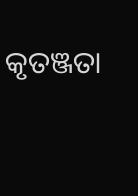କୃତଞ୍ଜତା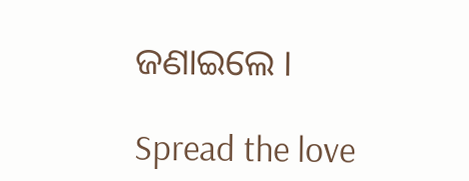ଜଣାଇଲେ ।

Spread the love